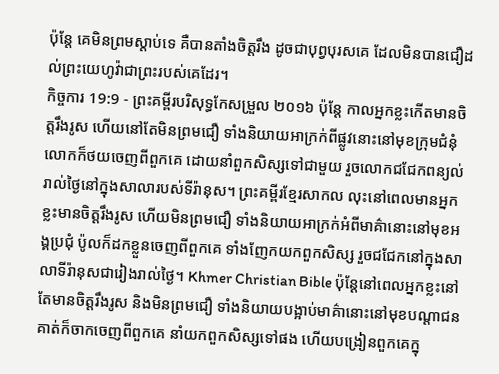ប៉ុន្តែ គេមិនព្រមស្តាប់ទេ គឺបានតាំងចិត្តរឹង ដូចជាបុព្វបុរសគេ ដែលមិនបានជឿដល់ព្រះយេហូវ៉ាជាព្រះរបស់គេដែរ។
កិច្ចការ 19:9 - ព្រះគម្ពីរបរិសុទ្ធកែសម្រួល ២០១៦ ប៉ុន្ដែ កាលអ្នកខ្លះកើតមានចិត្តរឹងរូស ហើយនៅតែមិនព្រមជឿ ទាំងនិយាយអាក្រក់ពីផ្លូវនោះនៅមុខក្រុមជំនុំ លោកក៏ថយចេញពីពួកគេ ដោយនាំពួកសិស្សទៅជាមួយ រួចលោកជជែកពន្យល់រាល់ថ្ងៃនៅក្នុងសាលារបស់ទីរ៉ានុស។ ព្រះគម្ពីរខ្មែរសាកល លុះនៅពេលមានអ្នកខ្លះមានចិត្តរឹងរូស ហើយមិនព្រមជឿ ទាំងនិយាយអាក្រក់អំពីមាគ៌ានោះនៅមុខអង្គប្រជុំ ប៉ូលក៏ដកខ្លួនចេញពីពួកគេ ទាំងញែកយកពួកសិស្ស រួចជជែកនៅក្នុងសាលាទីរ៉ានុសជារៀងរាល់ថ្ងៃ។ Khmer Christian Bible ប៉ុន្ដែនៅពេលអ្នកខ្លះនៅតែមានចិត្ដរឹងរូស និងមិនព្រមជឿ ទាំងនិយាយបង្អាប់មាគ៌ានោះនៅមុខបណ្ដាជន គាត់ក៏ចាកចេញពីពួកគេ នាំយកពួកសិស្សទៅផង ហើយបង្រៀនពួកគេក្នុ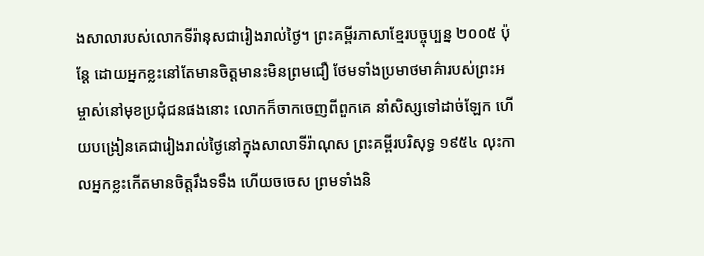ងសាលារបស់លោកទីរ៉ានុសជារៀងរាល់ថ្ងៃ។ ព្រះគម្ពីរភាសាខ្មែរបច្ចុប្បន្ន ២០០៥ ប៉ុន្តែ ដោយអ្នកខ្លះនៅតែមានចិត្តមានះមិនព្រមជឿ ថែមទាំងប្រមាថមាគ៌ារបស់ព្រះអម្ចាស់នៅមុខប្រជុំជនផងនោះ លោកក៏ចាកចេញពីពួកគេ នាំសិស្សទៅដាច់ឡែក ហើយបង្រៀនគេជារៀងរាល់ថ្ងៃនៅក្នុងសាលាទីរ៉ាណុស ព្រះគម្ពីរបរិសុទ្ធ ១៩៥៤ លុះកាលអ្នកខ្លះកើតមានចិត្តរឹងទទឹង ហើយចចេស ព្រមទាំងនិ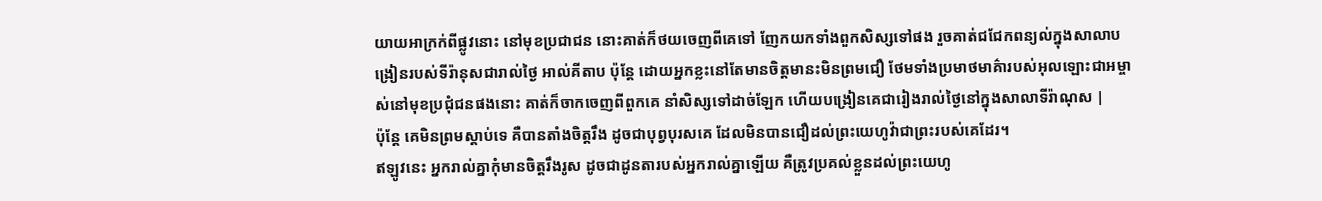យាយអាក្រក់ពីផ្លូវនោះ នៅមុខប្រជាជន នោះគាត់ក៏ថយចេញពីគេទៅ ញែកយកទាំងពួកសិស្សទៅផង រួចគាត់ជជែកពន្យល់ក្នុងសាលាបង្រៀនរបស់ទីរ៉ានុសជារាល់ថ្ងៃ អាល់គីតាប ប៉ុន្ដែ ដោយអ្នកខ្លះនៅតែមានចិត្ដមានះមិនព្រមជឿ ថែមទាំងប្រមាថមាគ៌ារបស់អុលឡោះជាអម្ចាស់នៅមុខប្រជុំជនផងនោះ គាត់ក៏ចាកចេញពីពួកគេ នាំសិស្សទៅដាច់ឡែក ហើយបង្រៀនគេជារៀងរាល់ថ្ងៃនៅក្នុងសាលាទីរ៉ាណុស |
ប៉ុន្តែ គេមិនព្រមស្តាប់ទេ គឺបានតាំងចិត្តរឹង ដូចជាបុព្វបុរសគេ ដែលមិនបានជឿដល់ព្រះយេហូវ៉ាជាព្រះរបស់គេដែរ។
ឥឡូវនេះ អ្នករាល់គ្នាកុំមានចិត្តរឹងរូស ដូចជាដូនតារបស់អ្នករាល់គ្នាឡើយ គឺត្រូវប្រគល់ខ្លួនដល់ព្រះយេហូ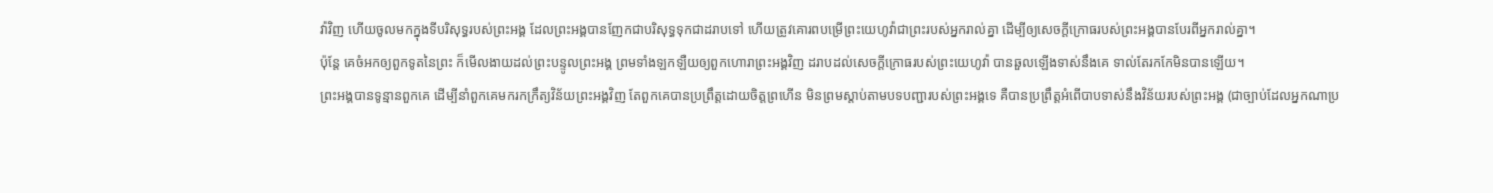វ៉ាវិញ ហើយចូលមកក្នុងទីបរិសុទ្ធរបស់ព្រះអង្គ ដែលព្រះអង្គបានញែកជាបរិសុទ្ធទុកជាដរាបទៅ ហើយត្រូវគោរពបម្រើព្រះយេហូវ៉ាជាព្រះរបស់អ្នករាល់គ្នា ដើម្បីឲ្យសេចក្ដីក្រោធរបស់ព្រះអង្គបានបែរពីអ្នករាល់គ្នា។
ប៉ុន្តែ គេចំអកឲ្យពួកទូតនៃព្រះ ក៏មើលងាយដល់ព្រះបន្ទូលព្រះអង្គ ព្រមទាំងឡកឡឺយឲ្យពួកហោរាព្រះអង្គវិញ ដរាបដល់សេចក្ដីក្រោធរបស់ព្រះយេហូវ៉ា បានឆួលឡើងទាស់នឹងគេ ទាល់តែរកកែមិនបានឡើយ។
ព្រះអង្គបានទូន្មានពួកគេ ដើម្បីនាំពួកគេមករកក្រឹត្យវិន័យព្រះអង្គវិញ តែពួកគេបានប្រព្រឹត្តដោយចិត្តព្រហើន មិនព្រមស្តាប់តាមបទបញ្ជារបស់ព្រះអង្គទេ គឺបានប្រព្រឹត្តអំពើបាបទាស់នឹងវិន័យរបស់ព្រះអង្គ (ជាច្បាប់ដែលអ្នកណាប្រ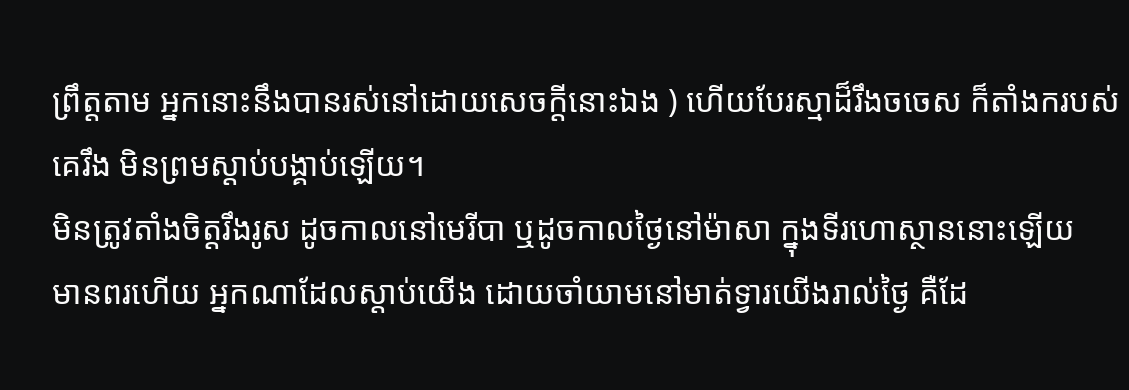ព្រឹត្តតាម អ្នកនោះនឹងបានរស់នៅដោយសេចក្ដីនោះឯង ) ហើយបែរស្មាដ៏រឹងចចេស ក៏តាំងករបស់គេរឹង មិនព្រមស្តាប់បង្គាប់ឡើយ។
មិនត្រូវតាំងចិត្តរឹងរូស ដូចកាលនៅមេរីបា ឬដូចកាលថ្ងៃនៅម៉ាសា ក្នុងទីរហោស្ថាននោះឡើយ
មានពរហើយ អ្នកណាដែលស្តាប់យើង ដោយចាំយាមនៅមាត់ទ្វារយើងរាល់ថ្ងៃ គឺដែ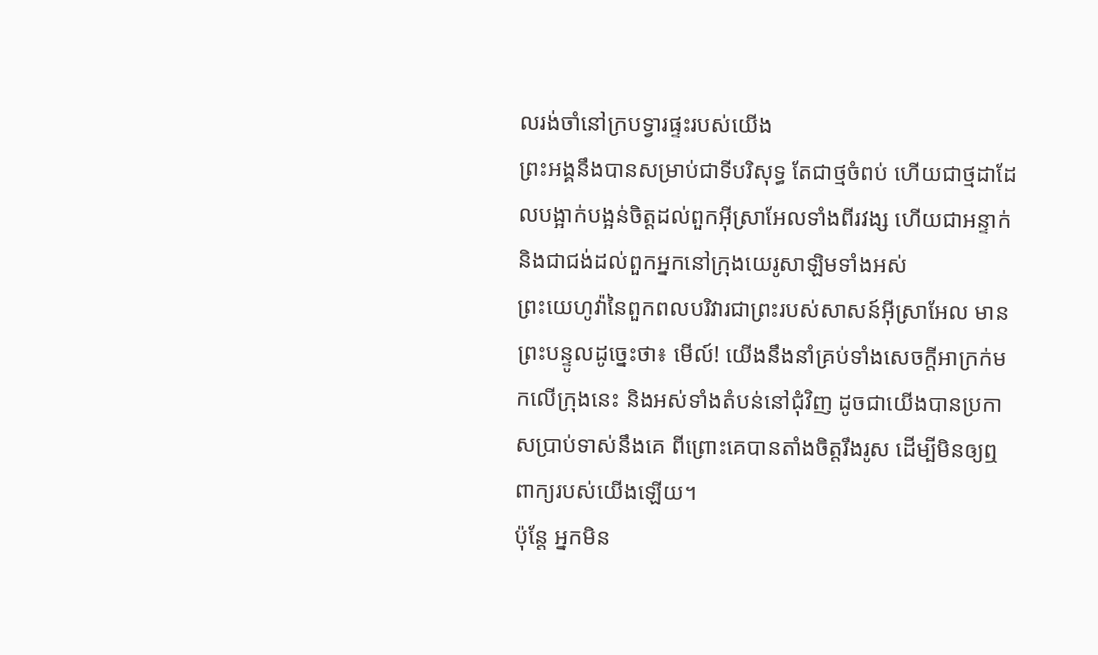លរង់ចាំនៅក្របទ្វារផ្ទះរបស់យើង
ព្រះអង្គនឹងបានសម្រាប់ជាទីបរិសុទ្ធ តែជាថ្មចំពប់ ហើយជាថ្មដាដែលបង្អាក់បង្អន់ចិត្តដល់ពួកអ៊ីស្រាអែលទាំងពីរវង្ស ហើយជាអន្ទាក់ និងជាជង់ដល់ពួកអ្នកនៅក្រុងយេរូសាឡិមទាំងអស់
ព្រះយេហូវ៉ានៃពួកពលបរិវារជាព្រះរបស់សាសន៍អ៊ីស្រាអែល មានព្រះបន្ទូលដូច្នេះថា៖ មើល៍! យើងនឹងនាំគ្រប់ទាំងសេចក្ដីអាក្រក់មកលើក្រុងនេះ និងអស់ទាំងតំបន់នៅជុំវិញ ដូចជាយើងបានប្រកាសប្រាប់ទាស់នឹងគេ ពីព្រោះគេបានតាំងចិត្តរឹងរូស ដើម្បីមិនឲ្យឮពាក្យរបស់យើងឡើយ។
ប៉ុន្តែ អ្នកមិន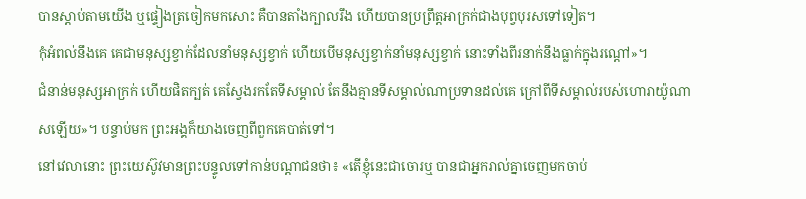បានស្តាប់តាមយើង ឬផ្ទៀងត្រចៀកមកសោះ គឺបានតាំងក្បាលរឹង ហើយបានប្រព្រឹត្តអាក្រក់ជាងបុព្វបុរសទៅទៀត។
កុំអំពល់នឹងគេ គេជាមនុស្សខ្វាក់ដែលនាំមនុស្សខ្វាក់ ហើយបើមនុស្សខ្វាក់នាំមនុស្សខ្វាក់ នោះទាំងពីរនាក់នឹងធ្លាក់ក្នុងរណ្តៅ»។
ជំនាន់មនុស្សអាក្រក់ ហើយផិតក្បត់ គេស្វែងរកតែទីសម្គាល់ តែនឹងគ្មានទីសម្គាល់ណាប្រទានដល់គេ ក្រៅពីទីសម្គាល់របស់ហោរាយ៉ូណាសឡើយ»។ បន្ទាប់មក ព្រះអង្គក៏យាងចេញពីពួកគេបាត់ទៅ។
នៅវេលានោះ ព្រះយេស៊ូវមានព្រះបន្ទូលទៅកាន់បណ្តាជនថា៖ «តើខ្ញុំនេះជាចោរឬ បានជាអ្នករាល់គ្នាចេញមកចាប់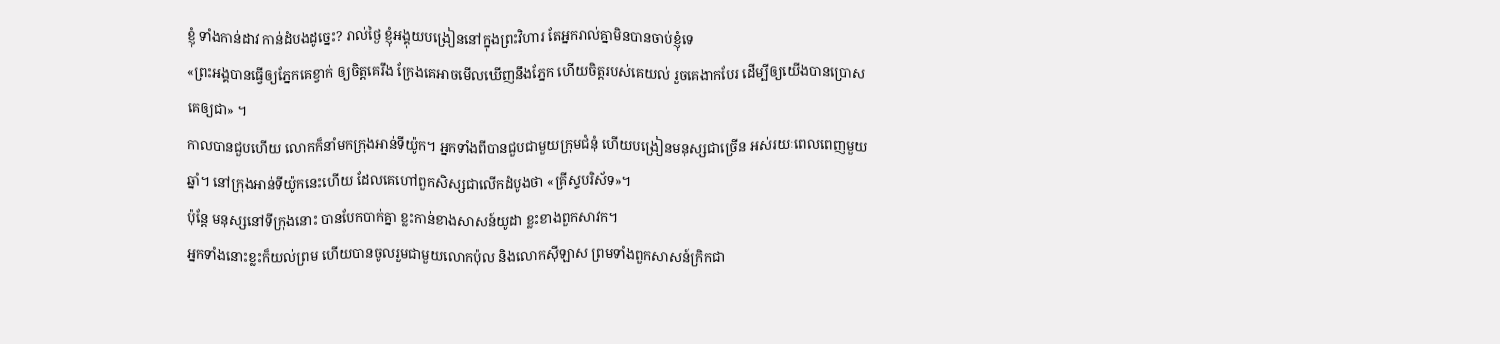ខ្ញុំ ទាំងកាន់ដាវ កាន់ដំបងដូច្នេះ? រាល់ថ្ងៃ ខ្ញុំអង្គុយបង្រៀននៅក្នុងព្រះវិហារ តែអ្នករាល់គ្នាមិនបានចាប់ខ្ញុំទេ
«ព្រះអង្គបានធ្វើឲ្យភ្នែកគេខ្វាក់ ឲ្យចិត្តគេរឹង ក្រែងគេអាចមើលឃើញនឹងភ្នែក ហើយចិត្តរបស់គេយល់ រួចគេងាកបែរ ដើម្បីឲ្យយើងបានប្រោសគេឲ្យជា» ។
កាលបានជួបហើយ លោកក៏នាំមកក្រុងអាន់ទីយ៉ូក។ អ្នកទាំងពីបានជួបជាមួយក្រុមជំនុំ ហើយបង្រៀនមនុស្សជាច្រើន អស់រយៈពេលពេញមួយឆ្នាំ។ នៅក្រុងអាន់ទីយ៉ូកនេះហើយ ដែលគេហៅពួកសិស្សជាលើកដំបូងថា «គ្រីស្ទបរិស័ទ»។
ប៉ុន្តែ មនុស្សនៅទីក្រុងនោះ បានបែកបាក់គ្នា ខ្លះកាន់ខាងសាសន៍យូដា ខ្លះខាងពួកសាវក។
អ្នកទាំងនោះខ្លះក៏យល់ព្រម ហើយបានចូលរួមជាមួយលោកប៉ុល និងលោកស៊ីឡាស ព្រមទាំងពួកសាសន៍ក្រិកជា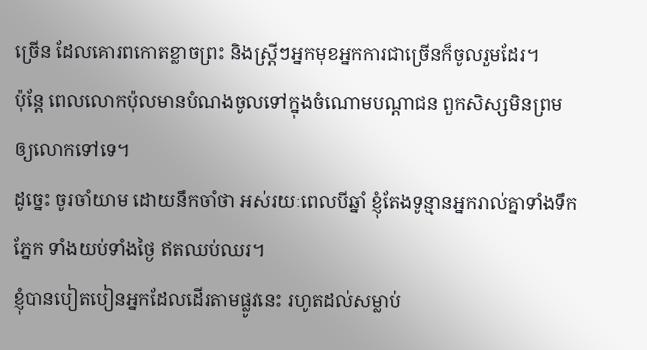ច្រើន ដែលគោរពកោតខ្លាចព្រះ និងស្រ្ដីៗអ្នកមុខអ្នកការជាច្រើនក៏ចូលរួមដែរ។
ប៉ុន្ដែ ពេលលោកប៉ុលមានបំណងចូលទៅក្នុងចំណោមបណ្តាជន ពួកសិស្សមិនព្រមឲ្យលោកទៅទេ។
ដូច្នេះ ចូរចាំយាម ដោយនឹកចាំថា អស់រយៈពេលបីឆ្នាំ ខ្ញុំតែងទូន្មានអ្នករាល់គ្នាទាំងទឹកភ្នែក ទាំងយប់ទាំងថ្ងៃ ឥតឈប់ឈរ។
ខ្ញុំបានបៀតបៀនអ្នកដែលដើរតាមផ្លូវនេះ រហូតដល់សម្លាប់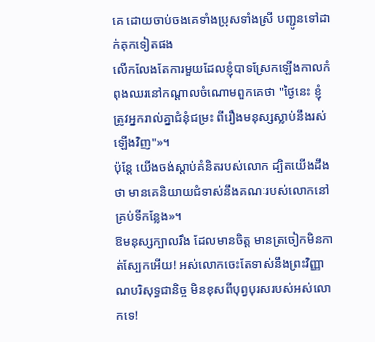គេ ដោយចាប់ចងគេទាំងប្រុសទាំងស្រី បញ្ជូនទៅដាក់គុកទៀតផង
លើកលែងតែការមួយដែលខ្ញុំបាទស្រែកឡើងកាលកំពុងឈរនៅកណ្តាលចំណោមពួកគេថា "ថ្ងៃនេះ ខ្ញុំត្រូវអ្នករាល់គ្នាជំនុំជម្រះ ពីរឿងមនុស្សស្លាប់នឹងរស់ឡើងវិញ"»។
ប៉ុន្ដែ យើងចង់ស្ដាប់គំនិតរបស់លោក ដ្បិតយើងដឹងថា មានគេនិយាយជំទាស់នឹងគណៈរបស់លោកនៅគ្រប់ទីកន្លែង»។
ឱមនុស្សក្បាលរឹង ដែលមានចិត្ត មានត្រចៀកមិនកាត់ស្បែកអើយ! អស់លោកចេះតែទាស់នឹងព្រះវិញ្ញាណបរិសុទ្ធជានិច្ច មិនខុសពីបុព្វបុរសរបស់អស់លោកទេ!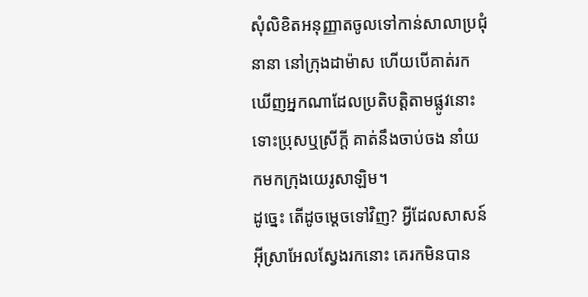សុំលិខិតអនុញ្ញាតចូលទៅកាន់សាលាប្រជុំនានា នៅក្រុងដាម៉ាស ហើយបើគាត់រកឃើញអ្នកណាដែលប្រតិបត្តិតាមផ្លូវនោះ ទោះប្រុសឬស្រីក្តី គាត់នឹងចាប់ចង នាំយកមកក្រុងយេរូសាឡិម។
ដូច្នេះ តើដូចម្តេចទៅវិញ? អ្វីដែលសាសន៍អ៊ីស្រាអែលស្វែងរកនោះ គេរកមិនបាន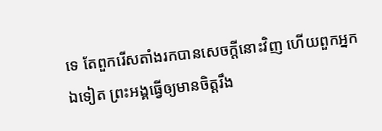ទេ តែពួករើសតាំងរកបានសេចក្តីនោះវិញ ហើយពួកអ្នកឯទៀត ព្រះអង្គធ្វើឲ្យមានចិត្តរឹង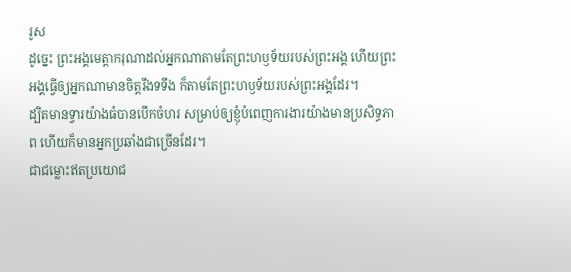រូស
ដូច្នេះ ព្រះអង្គមេត្តាករុណាដល់អ្នកណាតាមតែព្រះហឫទ័យរបស់ព្រះអង្គ ហើយព្រះអង្គធ្វើឲ្យអ្នកណាមានចិត្តរឹងទទឹង ក៏តាមតែព្រះហឫទ័យរបស់ព្រះអង្គដែរ។
ដ្បិតមានទ្វារយ៉ាងធំបានបើកចំហរ សម្រាប់ឲ្យខ្ញុំបំពេញការងារយ៉ាងមានប្រសិទ្ធភាព ហើយក៏មានអ្នកប្រឆាំងជាច្រើនដែរ។
ជាជម្លោះឥតប្រយោជ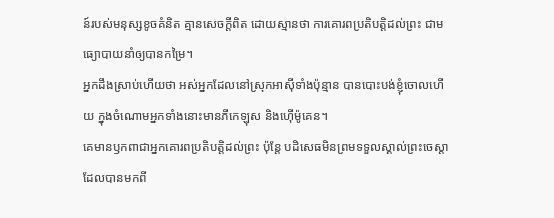ន៍របស់មនុស្សខូចគំនិត គ្មានសេចក្ដីពិត ដោយស្មានថា ការគោរពប្រតិបត្តិដល់ព្រះ ជាមធ្យោបាយនាំឲ្យបានកម្រៃ។
អ្នកដឹងស្រាប់ហើយថា អស់អ្នកដែលនៅស្រុកអាស៊ីទាំងប៉ុន្មាន បានបោះបង់ខ្ញុំចោលហើយ ក្នុងចំណោមអ្នកទាំងនោះមានភីកេឡុស និងហ៊ើម៉ូគេន។
គេមានឫកពាជាអ្នកគោរពប្រតិបត្តិដល់ព្រះ ប៉ុន្តែ បដិសេធមិនព្រមទទួលស្គាល់ព្រះចេស្តា ដែលបានមកពី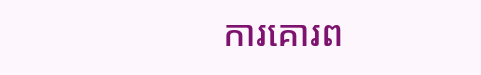ការគោរព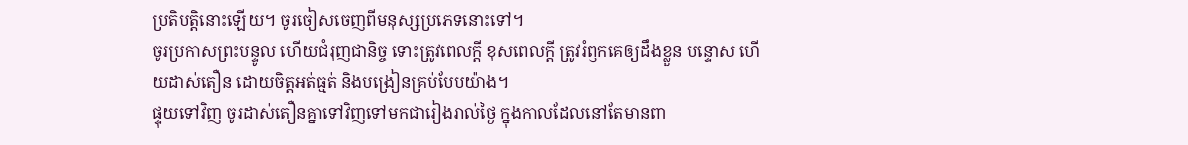ប្រតិបត្តិនោះឡើយ។ ចូរចៀសចេញពីមនុស្សប្រភេទនោះទៅ។
ចូរប្រកាសព្រះបន្ទូល ហើយជំរុញជានិច្ច ទោះត្រូវពេលក្ដី ខុសពេលក្តី ត្រូវរំឭកគេឲ្យដឹងខ្លួន បន្ទោស ហើយដាស់តឿន ដោយចិត្តអត់ធ្មត់ និងបង្រៀនគ្រប់បែបយ៉ាង។
ផ្ទុយទៅវិញ ចូរដាស់តឿនគ្នាទៅវិញទៅមកជារៀងរាល់ថ្ងៃ ក្នុងកាលដែលនៅតែមានពា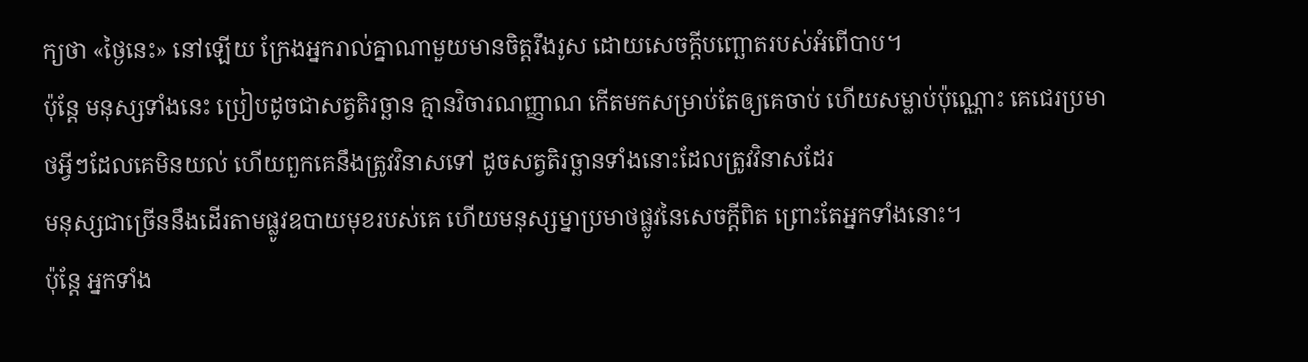ក្យថា «ថ្ងៃនេះ» នៅឡើយ ក្រែងអ្នករាល់គ្នាណាមួយមានចិត្តរឹងរូស ដោយសេចក្តីបញ្ឆោតរបស់អំពើបាប។
ប៉ុន្តែ មនុស្សទាំងនេះ ប្រៀបដូចជាសត្វតិរច្ឆាន គ្មានវិចារណញ្ញាណ កើតមកសម្រាប់តែឲ្យគេចាប់ ហើយសម្លាប់ប៉ុណ្ណោះ គេជេរប្រមាថអ្វីៗដែលគេមិនយល់ ហើយពួកគេនឹងត្រូវវិនាសទៅ ដូចសត្វតិរច្ឆានទាំងនោះដែលត្រូវវិនាសដែរ
មនុស្សជាច្រើននឹងដើរតាមផ្លូវឧបាយមុខរបស់គេ ហើយមនុស្សម្នាប្រមាថផ្លូវនៃសេចក្តីពិត ព្រោះតែអ្នកទាំងនោះ។
ប៉ុន្តែ អ្នកទាំង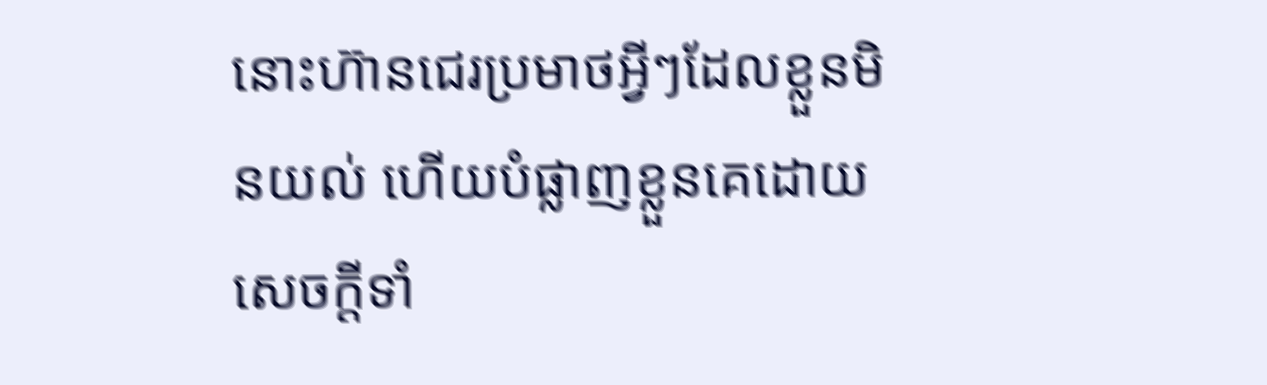នោះហ៊ានជេរប្រមាថអ្វីៗដែលខ្លួនមិនយល់ ហើយបំផ្លាញខ្លួនគេដោយសេចក្តីទាំ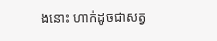ងនោះ ហាក់ដូចជាសត្វ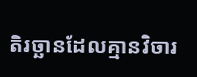តិរច្ឆានដែលគ្មានវិចារ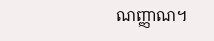ណញ្ញាណ។